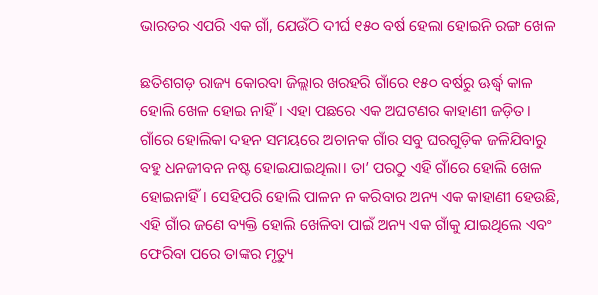ଭାରତର ଏପରି ଏକ ଗାଁ, ଯେଉଁଠି ଦୀର୍ଘ ୧୫୦ ବର୍ଷ ହେଲା ହୋଇନି ରଙ୍ଗ ଖେଳ

ଛତିଶଗଡ଼ ରାଜ୍ୟ କୋରବା ଜିଲ୍ଲାର ଖରହରି ଗାଁରେ ୧୫୦ ବର୍ଷରୁ ଊର୍ଦ୍ଧ୍ବ କାଳ ହୋଲି ଖେଳ ହୋଇ ନାହିଁ। ଏହା ପଛରେ ଏକ ଅଘଟଣର କାହାଣୀ ଜଡ଼ିତ। ଗାଁରେ ହୋଲିକା ଦହନ ସମୟରେ ଅଚାନକ ଗାଁର ସବୁ ଘରଗୁଡ଼ିକ ଜଳିଯିବାରୁ ବହୁ ଧନଜୀବନ ନଷ୍ଟ ହୋଇଯାଇଥିଲା। ତା’ ପରଠୁ ଏହି ଗାଁରେ ହୋଲି ଖେଳ ହୋଇନାହିଁ। ସେହିପରି ହୋଲି ପାଳନ ନ କରିବାର ଅନ୍ୟ ଏକ କାହାଣୀ ହେଉଛି, ଏହି ଗାଁର ଜଣେ ବ୍ୟକ୍ତି ହୋଲି ଖେଳିବା ପାଇଁ ଅନ୍ୟ ଏକ ଗାଁକୁ ଯାଇଥିଲେ ଏବଂ ଫେରିବା ପରେ ତାଙ୍କର ମୃତ୍ୟୁ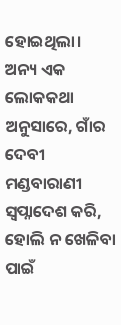ହୋଇଥିଲା। ଅନ୍ୟ ଏକ ଲୋକକଥା ଅନୁସାରେ, ଗାଁର ଦେବୀ ମଣ୍ଡବାରାଣୀ ସ୍ବପ୍ନାଦେଶ କରି, ହୋଲି ନ ଖେଳିବା ପାଇଁ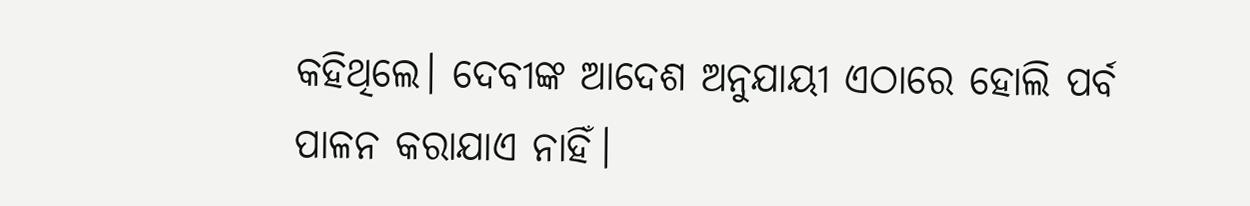କହିଥିଲେ। ଦେବୀଙ୍କ ଆଦେଶ ଅନୁଯାୟୀ ଏଠାରେ ହୋଲି ପର୍ବ ପାଳନ କରାଯାଏ ନାହିଁ।